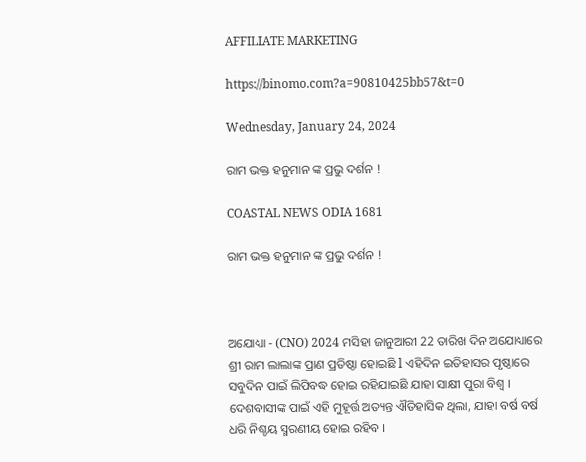AFFILIATE MARKETING

https://binomo.com?a=90810425bb57&t=0

Wednesday, January 24, 2024

ରାମ ଭକ୍ତ ହନୁମାନ ଙ୍କ ପ୍ରଭୁ ଦର୍ଶନ !

COASTAL NEWS ODIA 1681

ରାମ ଭକ୍ତ ହନୁମାନ ଙ୍କ ପ୍ରଭୁ ଦର୍ଶନ !



ଅଯୋଧ୍ୟା - (CNO) 2024 ମସିହା ଜାନୁଆରୀ 22 ତାରିଖ ଦିନ ଅଯୋଧ୍ୟାରେ ଶ୍ରୀ ରାମ ଲାଲାଙ୍କ ପ୍ରାଣ ପ୍ରତିଷ୍ଠା ହୋଇଛି l ଏହିଦିନ ଇତିହାସର ପୃଷ୍ଠାରେ ସବୁଦିନ ପାଇଁ ଲିପିବଦ୍ଧ ହୋଇ ରହିଯାଇଛି ଯାହା ସାକ୍ଷୀ ପୁରା ବିଶ୍ୱ । ଦେଶବାସୀଙ୍କ ପାଇଁ ଏହି ମୁହୂର୍ତ୍ତ ଅତ୍ୟନ୍ତ ଐତିହାସିକ ଥିଲା, ଯାହା ବର୍ଷ ବର୍ଷ ଧରି ନିଶ୍ଚୟ ସ୍ମରଣୀୟ ହୋଇ ରହିବ ।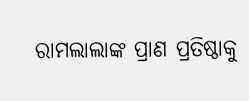ରାମଲାଲାଙ୍କ ପ୍ରାଣ ପ୍ରତିଷ୍ଠାକୁ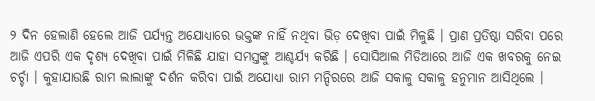୨ ଦିନ ହେଲାଣି ହେଲେ ଆଜି ପର୍ଯ୍ୟନ୍ତ ଅଯୋଧ୍ୟାରେ ଭକ୍ତଙ୍କ ନାହିଁ ନଥିବା ଭିଡ଼ ଦେଖିବା ପାଇଁ ମିଳୁଛି । ପ୍ରାଣ ପ୍ରତିଷ୍ଠା ସରିବା ପରେ ଆଜି ଏପରି ଏକ ଦୃଶ୍ୟ ଦେଖିବା ପାଇଁ ମିଳିଛି ଯାହା ସମସ୍ତଙ୍କୁ ଆଶ୍ଚର୍ଯ୍ୟ କରିଛି । ସୋସିଆଲ ମିଡିଆରେ ଆଜି ଏକ ଖବରକୁ ନେଇ ଚର୍ଚ୍ଚା । କୁହାଯାଉଛି ରାମ ଲାଲାଙ୍କୁ ଦର୍ଶନ କରିବା ପାଇଁ ଅଯୋଧ୍ୟା ରାମ ମନ୍ଦିରରେ ଆଜି ସକାଳୁ ସକାଳୁ ହନୁମାନ ଆସିଥିଲେ ।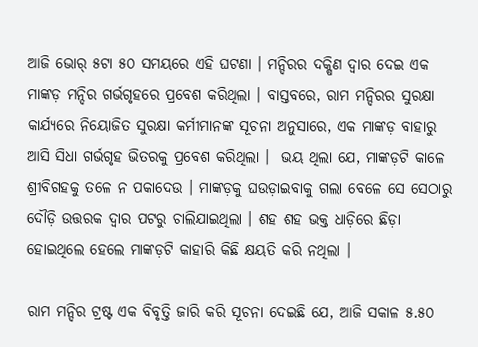ଆଜି ଭୋର୍ ୫ଟା ୫୦ ସମୟରେ ଏହି ଘଟଣା । ମନ୍ଦିରର ଦକ୍ଷିଣ ଦ୍ୱାର ଦେଇ ଏକ ମାଙ୍କଡ଼ ମନ୍ଦିର ଗର୍ଭଗୃହରେ ପ୍ରବେଶ କରିଥିଲା । ବାସ୍ତବରେ, ରାମ ମନ୍ଦିରର ସୁରକ୍ଷା କାର୍ଯ୍ୟରେ ନିୟୋଜିତ ସୁରକ୍ଷା କର୍ମୀମାନଙ୍କ ସୂଚନା ଅନୁସାରେ, ଏକ ମାଙ୍କଡ଼ ବାହାରୁ ଆସି ସିଧା ଗର୍ଭଗୃହ ଭିତରକୁ ପ୍ରବେଶ କରିଥିଲା ।  ଭୟ ଥିଲା ଯେ, ମାଙ୍କଡ଼ଟି କାଳେ ଶ୍ରୀବିଗହକୁ ତଳେ ନ ପକାଦେଉ । ମାଙ୍କଡ଼କୁ ଘଉଡ଼ାଇବାକୁ ଗଲା ବେଳେ ସେ ସେଠାରୁ ଦୌଡ଼ି ଉତ୍ତରକ ଦ୍ୱାର ପଟରୁ ଚାଲିଯାଇଥିଲା । ଶହ ଶହ ଭକ୍ତ ଧାଡ଼ିରେ ଛିଡ଼ା ହୋଇଥିଲେ ହେଲେ ମାଙ୍କଡ଼ଟି କାହାରି କିଛି କ୍ଷୟତି କରି ନଥିଲା ।

ରାମ ମନ୍ଦିର ଟ୍ରଷ୍ଟ ଏକ ବିବୃତ୍ତି ଜାରି କରି ସୂଚନା ଦେଇଛି ଯେ, ଆଜି ସକାଳ ୫.୫୦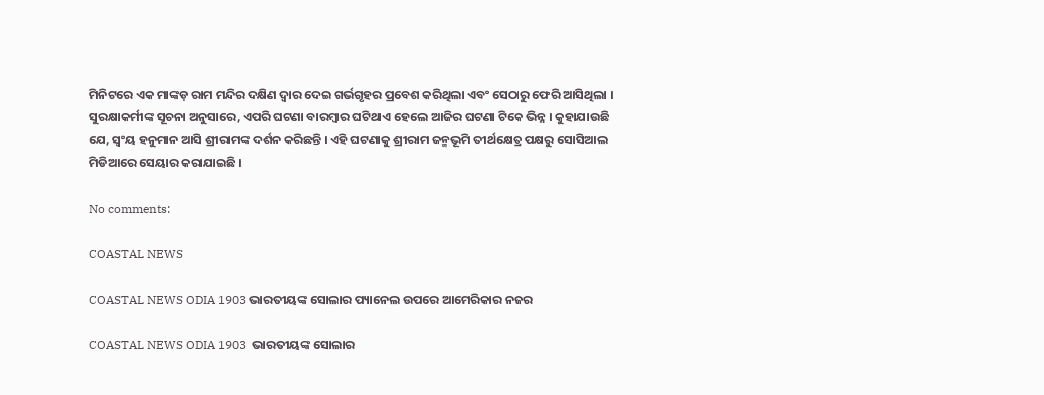ମିନିଟରେ ଏକ ମାଙ୍କଡ଼ ରାମ ମନ୍ଦିର ଦକ୍ଷିଣ ଦ୍ୱାର ଦେଇ ଗର୍ଭଗୃହର ପ୍ରବେଶ କରିଥିଲା ଏବଂ ସେଠାରୁ ଫେରି ଆସିଥିଲା । ସୁରକ୍ଷାକର୍ମୀଙ୍କ ସୂଚନା ଅନୁସାରେ, ଏପରି ଘଟଣା ବାରମ୍ବାର ଘଟିଥାଏ ହେଲେ ଆଜିର ଘଟଣା ଟିକେ ଭିନ୍ନ । କୁହାଯାଉଛି ଯେ, ସ୍ୱଂୟ ହନୁମାନ ଆସି ଶ୍ରୀରାମଙ୍କ ଦର୍ଶନ କରିଛନ୍ତି । ଏହି ଘଟଣାକୁ ଶ୍ରୀରାମ ଜନ୍ମଭୂମି ତୀର୍ଥକ୍ଷେତ୍ର ପକ୍ଷରୁ ସୋସିଆଲ ମିଡିଆରେ ସେୟାର କରାଯାଇଛି ।

No comments:

COASTAL NEWS

COASTAL NEWS ODIA 1903 ଭାରତୀୟଙ୍କ ସୋଲାର ପ୍ୟାନେଲ ଉପରେ ଆମେରିକାର ନଜର

COASTAL NEWS ODIA 1903  ଭାରତୀୟଙ୍କ ସୋଲାର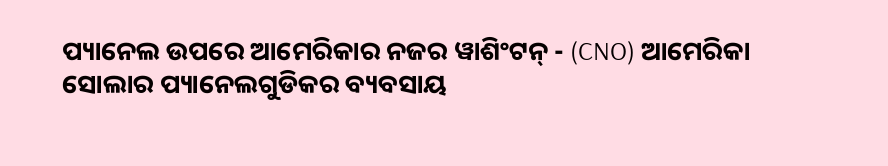ପ୍ୟାନେଲ ଉପରେ ଆମେରିକାର ନଜର ୱାଶିଂଟନ୍ - (CNO) ଆମେରିକା ସୋଲାର ପ୍ୟାନେଲଗୁଡିକର ବ୍ୟବସାୟ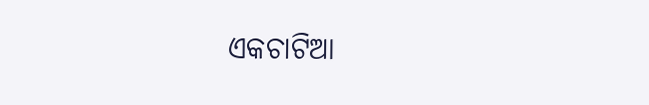ଏକଚାଟିଆ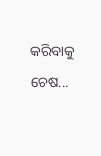କରିବାକୁ ଚେଷ...